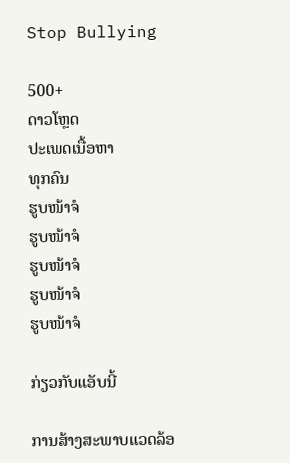Stop Bullying

500+
ດາວໂຫຼດ
ປະເພດເນື້ອຫາ
ທຸກຄົນ
ຮູບໜ້າຈໍ
ຮູບໜ້າຈໍ
ຮູບໜ້າຈໍ
ຮູບໜ້າຈໍ
ຮູບໜ້າຈໍ

ກ່ຽວກັບແອັບນີ້

ການສ້າງສະພາບແວດລ້ອ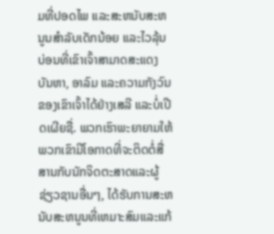ມທີ່ປອດໄພ ແລະສະຫນັບສະຫນູນສໍາລັບເດັກນ້ອຍ ແລະໄວລຸ້ນ ບ່ອນທີ່ເຂົາເຈົ້າສາມາດສະແດງບັນຫາ, ອາລົມ ແລະຄວາມກັງວົນຂອງເຂົາເຈົ້າໄດ້ຢ່າງເສລີ ແລະບໍ່ເປີດເຜີຍຊື່. ພວກເຮົາພະຍາຍາມໃຫ້ພວກເຂົາມີໂອກາດທີ່ຈະຕິດຕໍ່ສື່ສານກັບນັກຈິດຕະສາດແລະຜູ້ຊ່ຽວຊານອື່ນໆ, ໄດ້ຮັບການສະຫນັບສະຫນູນທີ່ເຫມາະສົມແລະແກ້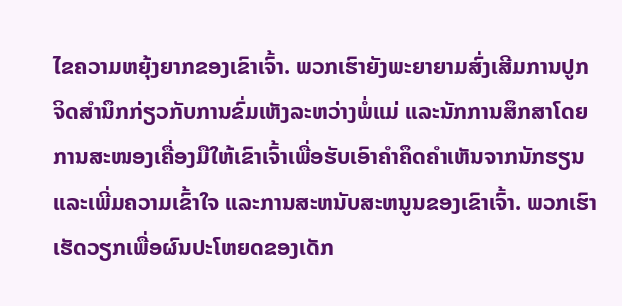ໄຂຄວາມຫຍຸ້ງຍາກຂອງເຂົາເຈົ້າ. ພວກເຮົາຍັງພະຍາຍາມສົ່ງເສີມການປູກຈິດສໍານຶກກ່ຽວກັບການຂົ່ມເຫັງລະຫວ່າງພໍ່ແມ່ ແລະນັກການສຶກສາໂດຍການສະໜອງເຄື່ອງມືໃຫ້ເຂົາເຈົ້າເພື່ອຮັບເອົາຄໍາຄຶດຄໍາເຫັນຈາກນັກຮຽນ ແລະເພີ່ມຄວາມເຂົ້າໃຈ ແລະການສະຫນັບສະຫນູນຂອງເຂົາເຈົ້າ. ພວກເຮົາເຮັດວຽກເພື່ອຜົນປະໂຫຍດຂອງເດັກ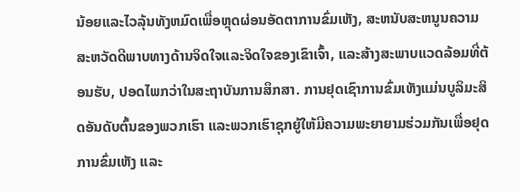ນ້ອຍແລະໄວລຸ້ນທັງຫມົດເພື່ອຫຼຸດຜ່ອນອັດຕາການຂົ່ມເຫັງ, ສະຫນັບສະຫນູນຄວາມສະຫວັດດີພາບທາງດ້ານຈິດໃຈແລະຈິດໃຈຂອງເຂົາເຈົ້າ, ແລະສ້າງສະພາບແວດລ້ອມທີ່ຕ້ອນຮັບ, ປອດໄພກວ່າໃນສະຖາບັນການສຶກສາ. ການຢຸດເຊົາການຂົ່ມເຫັງແມ່ນບູລິມະສິດອັນດັບຕົ້ນຂອງພວກເຮົາ ແລະພວກເຮົາຊຸກຍູ້ໃຫ້ມີຄວາມພະຍາຍາມຮ່ວມກັນເພື່ອຢຸດການຂົ່ມເຫັງ ແລະ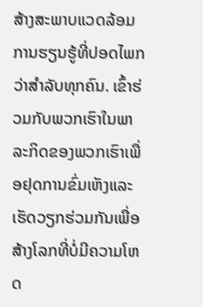ສ້າງສະພາບແວດລ້ອມການຮຽນຮູ້ທີ່ປອດໄພກວ່າສໍາລັບທຸກຄົນ. ເຂົ້າຮ່ວມກັບພວກເຮົາໃນພາລະກິດຂອງພວກເຮົາເພື່ອຢຸດການຂົ່ມເຫັງແລະເຮັດວຽກຮ່ວມກັນເພື່ອສ້າງໂລກທີ່ບໍ່ມີຄວາມໂຫດ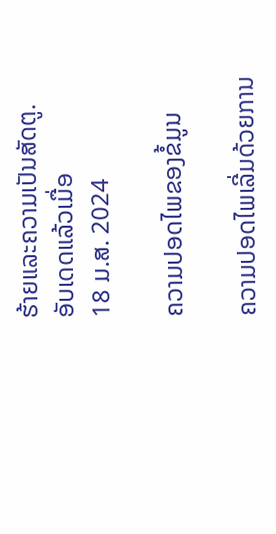ຮ້າຍແລະຄວາມເປັນສັດຕູ.
ອັບເດດແລ້ວເມື່ອ
18 ມ.ສ. 2024

ຄວາມປອດໄພຂອງຂໍ້ມູນ

ຄວາມປອດໄພເລີ່ມດ້ວຍການ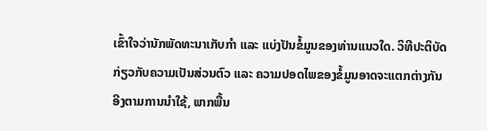ເຂົ້າໃຈວ່ານັກພັດທະນາເກັບກຳ ແລະ ແບ່ງປັນຂໍ້ມູນຂອງທ່ານແນວໃດ. ວິທີປະຕິບັດກ່ຽວກັບຄວາມເປັນສ່ວນຕົວ ແລະ ຄວາມປອດໄພຂອງຂໍ້ມູນອາດຈະແຕກຕ່າງກັນອີງຕາມການນຳໃຊ້, ພາກພື້ນ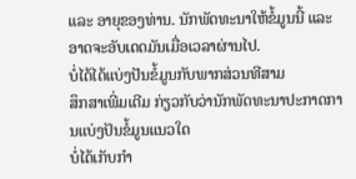ແລະ ອາຍຸຂອງທ່ານ. ນັກພັດທະນາໃຫ້ຂໍ້ມູນນີ້ ແລະ ອາດຈະອັບເດດມັນເມື່ອເວລາຜ່ານໄປ.
ບໍ່ໄດ້ໄດ້ແບ່ງປັນຂໍ້ມູນກັບພາກສ່ວນທີສາມ
ສຶກສາເພີ່ມເຕີມ ກ່ຽວກັບວ່ານັກພັດທະນາປະກາດການແບ່ງປັນຂໍ້ມູນແນວໃດ
ບໍ່ໄດ້ເກັບກຳ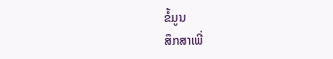ຂໍ້ມູນ
ສຶກສາເພີ່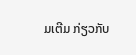ມເຕີມ ກ່ຽວກັບ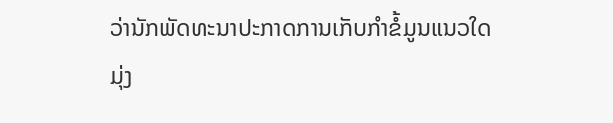ວ່ານັກພັດທະນາປະກາດການເກັບກຳຂໍ້ມູນແນວໃດ
ມຸ່ງ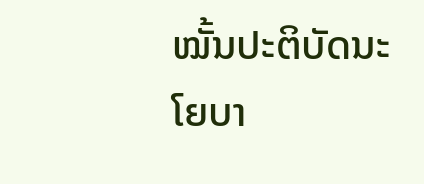ໝັ້ນປະຕິບັດນະໂຍບາ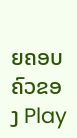ຍຄອບຄົວຂອງ Play